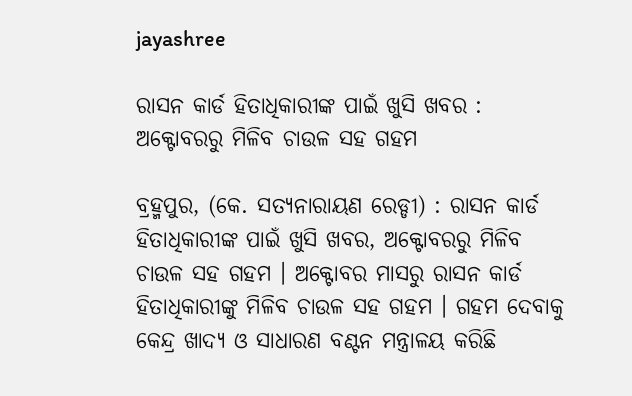jayashree

ରାସନ କାର୍ଡ ହିତାଧିକାରୀଙ୍କ ପାଇଁ ଖୁସି ଖବର : ଅକ୍ଟୋବରରୁ ମିଳିବ ଚାଉଳ ସହ ଗହମ

ବ୍ରହ୍ମପୁର, (କେ. ସତ୍ୟନାରାୟଣ ରେଡ୍ଡୀ) : ରାସନ କାର୍ଡ ହିତାଧିକାରୀଙ୍କ ପାଇଁ ଖୁସି ଖବର, ଅକ୍ଟୋବରରୁ ମିଳିବ ଚାଉଳ ସହ ଗହମ । ଅକ୍ଟୋବର ମାସରୁ ରାସନ କାର୍ଡ ହିତାଧିକାରୀଙ୍କୁ ମିଳିବ ଚାଉଳ ସହ ଗହମ । ଗହମ ଦେବାକୁ କେନ୍ଦ୍ର ଖାଦ୍ୟ ଓ ସାଧାରଣ ବଣ୍ଟନ ମନ୍ତ୍ରାଳୟ କରିଛି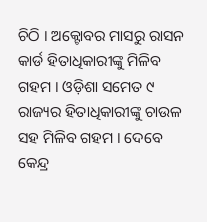ଚିଠି । ଅକ୍ଟୋବର ମାସରୁ ରାସନ କାର୍ଡ ହିତାଧିକାରୀଙ୍କୁ ମିଳିବ ଗହମ । ଓଡ଼ିଶା ସମେତ ୯ ରାଜ୍ୟର ହିତାଧିକାରୀଙ୍କୁ ଚାଉଳ ସହ ମିଳିବ ଗହମ । ଦେବେ କେନ୍ଦ୍ର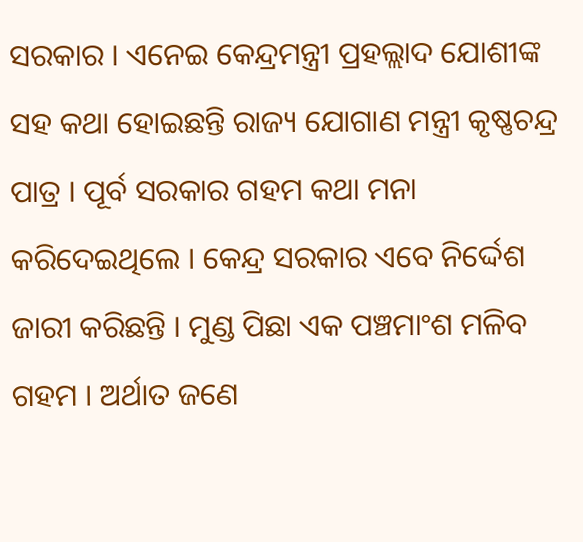ସରକାର । ଏନେଇ କେନ୍ଦ୍ରମନ୍ତ୍ରୀ ପ୍ରହଲ୍ଲାଦ ଯୋଶୀଙ୍କ ସହ କଥା ହୋଇଛନ୍ତି ରାଜ୍ୟ ଯୋଗାଣ ମନ୍ତ୍ରୀ କୃଷ୍ଣଚନ୍ଦ୍ର ପାତ୍ର । ପୂର୍ବ ସରକାର ଗହମ କଥା ମନା କରିଦେଇଥିଲେ । କେନ୍ଦ୍ର ସରକାର ଏବେ ନିର୍ଦ୍ଦେଶ ଜାରୀ କରିଛନ୍ତି । ମୁଣ୍ଡ ପିଛା ଏକ ପଞ୍ଚମାଂଶ ମଳିବ ଗହମ । ଅର୍ଥାତ ଜଣେ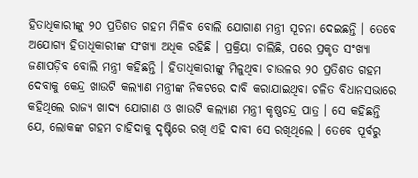ହିତାଧିକାରୀଙ୍କୁ ୨୦ ପ୍ରତିଶତ ଗହମ ମିଳିବ ବୋଲି ଯୋଗାଣ ମନ୍ତ୍ରୀ ସୂଚନା ଦେଇଛନ୍ତି । ତେବେ ଅଯୋଗ୍ୟ ହିତାଧିକାରୀଙ୍କ ସଂଖ୍ୟା ଅଧିକ ରହିଛି । ପ୍ରକ୍ରିୟା ଚାଲିଛି, ପରେ ପ୍ରକୃତ ସଂଖ୍ୟା ଜଣାପଡ଼ିବ ବୋଲି ମନ୍ତ୍ରୀ କହିଛନ୍ତି । ହିତାଧିକାରୀଙ୍କୁ ମିଳୁଥିବା ଚାଉଳର ୨୦ ପ୍ରତିଶତ ଗହମ ଦେବାକୁ କେନ୍ଦ୍ର ଖାଉଟି କଲ୍ୟାଣ ମନ୍ତ୍ରୀଙ୍କ ନିକଟରେ ଦାବି କରାଯାଇଥିବା ଚଳିତ ବିଧାନସଭାରେ କହିଥିଲେ ରାଜ୍ୟ ଖାଦ୍ୟ ଯୋଗାଣ ଓ ଖାଉଟି କଲ୍ୟାଣ ମନ୍ତ୍ରୀ କୃଷ୍ଣଚନ୍ଦ୍ର ପାତ୍ର । ସେ କହିଛନ୍ତି ଯେ, ଲୋକଙ୍କ ଗହମ ଚାହିଦାକୁ ଦୃଷ୍ଟିରେ ରଖି ଏହି ଦାବୀ ସେ ରଖିଥିଲେ । ତେବେ ପୂର୍ବରୁ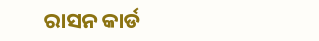ରାସନ କାର୍ଡ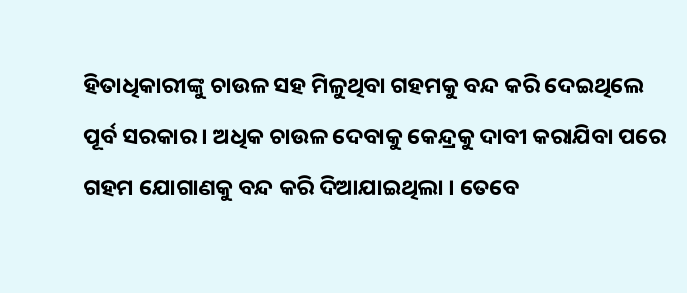ହିତାଧିକାରୀଙ୍କୁ ଚାଉଳ ସହ ମିଳୁଥିବା ଗହମକୁ ବନ୍ଦ କରି ଦେଇଥିଲେ ପୂର୍ବ ସରକାର । ଅଧିକ ଚାଉଳ ଦେବାକୁ କେନ୍ଦ୍ରକୁ ଦାବୀ କରାଯିବା ପରେ ଗହମ ଯୋଗାଣକୁ ବନ୍ଦ କରି ଦିଆଯାଇଥିଲା । ତେବେ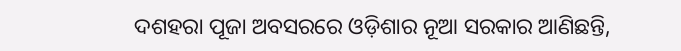ଦଶହରା ପୂଜା ଅବସରରେ ଓଡ଼ିଶାର ନୂଆ ସରକାର ଆଣିଛନ୍ତି,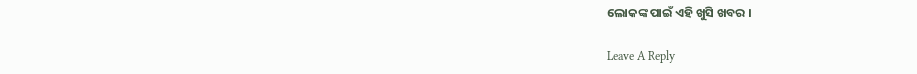ଲୋକଙ୍କ ପାଇଁ ଏହି ଖୁସି ଖବର ।

Leave A Reply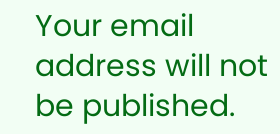Your email address will not be published.